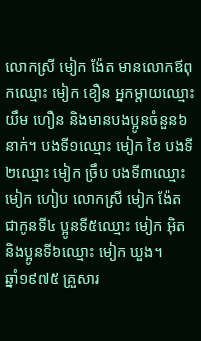លោកស្រី មៀក ង៉ែត មានលោកឪពុកឈ្មោះ មៀក ខឿន អ្នកម្ដាយឈ្មោះ យឹម ហឿន និងមានបងប្អូនចំនួន៦នាក់។ បងទី១ឈ្មោះ មៀក ខៃ បងទី២ឈ្មោះ មៀក ច្រឹប បងទី៣ឈ្មោះ មៀក ហៀប លោកស្រី មៀក ង៉ែត ជាកូនទី៤ ប្អូនទី៥ឈ្មោះ មៀក អ៊ិត និងប្អូនទី៦ឈ្មោះ មៀក ឃួង។
ឆ្នាំ១៩៧៥ គ្រួសារ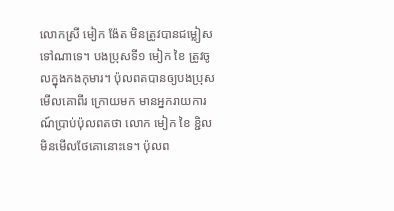លោកស្រី មៀក ង៉ែត មិនត្រូវបានជម្លៀសទៅណាទេ។ បងប្រុសទី១ មៀក ខៃ ត្រូវចូលក្នុងកងកុមារ។ ប៉ុលពតបានឲ្យបងប្រុសមើលគោពីរ ក្រោយមក មានអ្នករាយការណ៍ប្រាប់ប៉ុលពតថា លោក មៀក ខៃ ខ្ជិលមិនមើលថែគោនោះទេ។ ប៉ុលព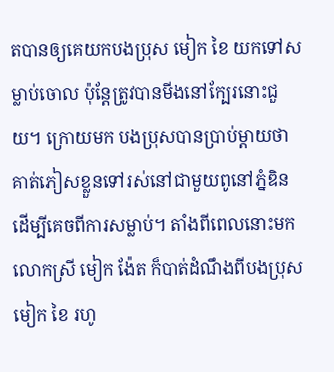តបានឲ្យគេយកបងប្រុស មៀក ខៃ យកទៅសម្លាប់ចោល ប៉ុន្តែត្រូវបានមីងនៅក្បែរនោះជួយ។ ក្រោយមក បងប្រុសបានប្រាប់ម្ដាយថា គាត់ភៀសខ្លួនទៅរស់នៅជាមួយពូនៅភ្នំឌិន ដើម្បីគេចពីការសម្លាប់។ តាំងពីពេលនោះមក លោកស្រី មៀក ង៉ែត ក៏បាត់ដំណឹងពីបងប្រុស មៀក ខៃ រហូ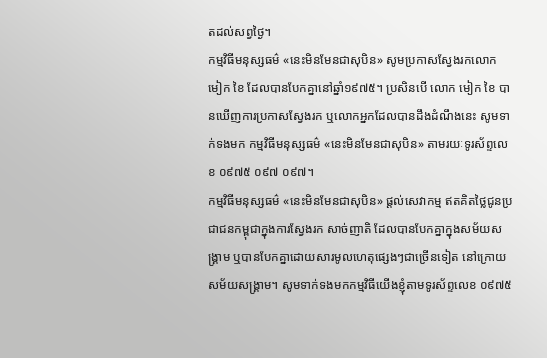តដល់សព្វថ្ងៃ។
កម្មវិធីមនុស្សធម៌ «នេះមិនមែនជាសុបិន» សូមប្រកាសស្វែងរកលោក មៀក ខៃ ដែលបានបែកគ្នានៅឆ្នាំ១៩៧៥។ ប្រសិនបើ លោក មៀក ខៃ បានឃើញការប្រកាសស្វែងរក ឬលោកអ្នកដែលបានដឹងដំណឹងនេះ សូមទាក់ទងមក កម្មវិធីមនុស្សធម៌ «នេះមិនមែនជាសុបិន» តាមរយៈទូរស័ព្ទលេខ ០៩៧៥ ០៩៧ ០៩៧។
កម្មវិធីមនុស្សធម៌ «នេះមិនមែនជាសុបិន» ផ្ដល់សេវាកម្ម ឥតគិតថ្លៃជូនប្រជាជនកម្ពុជាក្នុងការស្វែងរក សាច់ញាតិ ដែលបានបែកគ្នាក្នុងសម័យសង្គ្រាម ឬបានបែកគ្នាដោយសារមូលហេតុផ្សេងៗជាច្រើនទៀត នៅក្រោយសម័យសង្គ្រាម។ សូមទាក់ទងមកកម្មវិធីយើងខ្ញុំតាមទូរស័ព្ទលេខ ០៩៧៥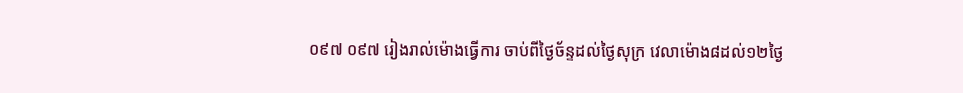០៩៧ ០៩៧ រៀងរាល់ម៉ោងធ្វើការ ចាប់ពីថ្ងៃច័ន្ទដល់ថ្ងៃសុក្រ វេលាម៉ោង៨ដល់១២ថ្ងៃ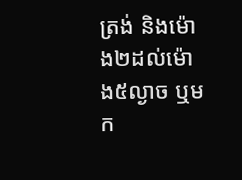ត្រង់ និងម៉ោង២ដល់ម៉ោង៥ល្ងាច ឬមក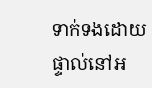ទាក់ទងដោយផ្ទាល់នៅអ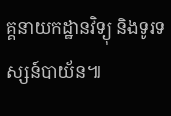គ្គនាយកដ្ឋានវិទ្យុ និងទូរទស្សន៍បាយ័ន៕